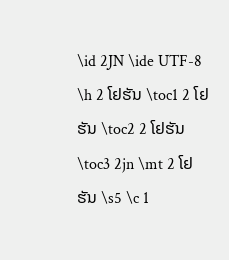\id 2JN \ide UTF-8 \h 2 ໂຢຮັນ \toc1 2 ໂຢຮັນ \toc2 2 ໂຢຮັນ \toc3 2jn \mt 2 ໂຢຮັນ \s5 \c 1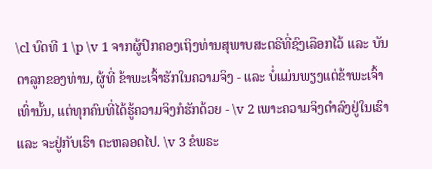\cl ບົດທີ 1 \p \v 1 ຈາກຜູ້ປົກຄອງເຖິງທ່ານສຸພາບສະຕຣີທີ່ຊົງເລືອກໄວ້ ແລະ ບັນດາລູກຂອງທ່ານ, ຜູ້ທີ່ ຂ້າພະເຈົ້າຮັກໃນຄວາມຈິງ - ແລະ ບໍ່ແມ່ນພຽງແຕ່ຂ້າພະເຈົ້າເທົ່ານັ້ນ, ແຕ່ທຸກຄົນທີ່ໄດ້ຮູ້ຄວາມຈິງກໍຮັກດ້ວຍ - \v 2 ເພາະຄວາມຈິງດຳລົງຢູ່ໃນເຮົາ ແລະ ຈະຢູ່ກັບເຮົາ ຕະຫລອດໄປ. \v 3 ຂໍພຣະ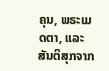ຄຸນ, ພຣະເມດຕາ, ແລະ ສັນຕິສຸກຈາກ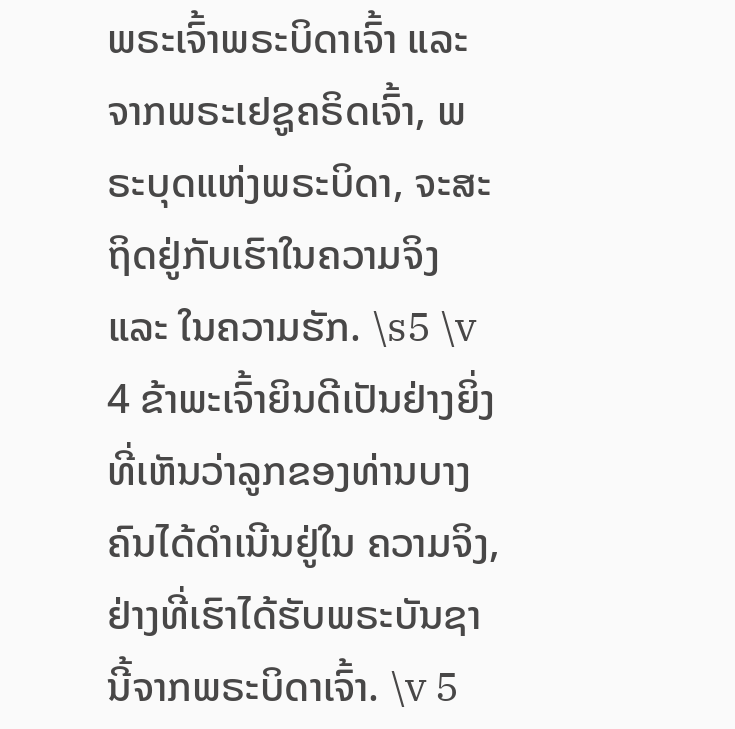ພຣະເຈົ້າພຣະບິດາເຈົ້າ ແລະ ຈາກພຣະເຢຊູຄຣິດເຈົ້າ, ພຣະບຸດແຫ່ງພຣະບິດາ, ຈະສະຖິດຢູ່ກັບເຮົາໃນຄວາມຈິງ ແລະ ໃນຄວາມຮັກ. \s5 \v 4 ຂ້າພະເຈົ້າຍິນດີເປັນຢ່າງຍິ່ງທີ່ເຫັນວ່າລູກຂອງທ່ານບາງຄົນໄດ້ດຳເນີນຢູ່ໃນ ຄວາມຈິງ, ຢ່າງທີ່ເຮົາໄດ້ຮັບພຣະບັນຊານີ້ຈາກພຣະບິດາເຈົ້າ. \v 5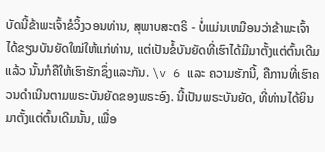ບັດນີ້ຂ້າພະເຈົ້າຂໍວິ້ງວອນທ່ານ, ສຸພາບສະຕຣິ - ບໍ່ແມ່ນເຫມືອນວ່າຂ້າພະເຈົ້າໄດ້ຂຽນບັນຍັດໃໝ່ໃຫ້ແກ່ທ່ານ, ແຕ່ເປັນຂໍ້ບັນຍັດທີ່ເຮົາໄດ້ມີມາຕັ້ງແຕ່ຕົ້ນເດີມແລ້ວ ນັ້ນກໍຄືໃຫ້ເຮົາຮັກຊຶ່ງແລະກັນ. \v 6 ແລະ ຄວາມຮັກນີ້, ຄືການທີ່ເຮົາຄວນດຳເນີນຕາມພຣະບັນຍັດຂອງພຣະອົງ. ນີ້ເປັນພຣະບັນຍັດ, ທີ່ທ່ານໄດ້ຍິນມາຕັ້ງແຕ່ຕົ້ນເດີມນັ້ນ, ເພື່ອ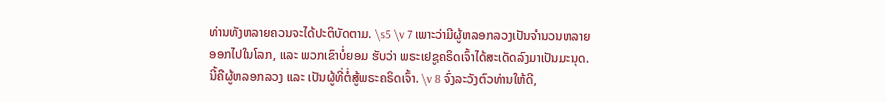ທ່ານທັງຫລາຍຄວນຈະໄດ້ປະຕິບັດຕາມ. \s5 \v 7 ເພາະວ່າມີຜູ້ຫລອກລວງເປັນຈຳນວນຫລາຍອອກໄປໃນໂລກ, ແລະ ພວກເຂົາບໍ່ຍອມ ຮັບວ່າ ພຣະເຢຊູຄຣິດເຈົ້າໄດ້ສະເດັດລົງມາເປັນມະນຸດ. ນີ້ຄືຜູ້ຫລອກລວງ ແລະ ເປັນຜູ້ທີ່ຕໍ່ສູ້ພຣະຄຣິດເຈົ້າ. \v 8 ຈົ່ງລະວັງຕົວທ່ານໃຫ້ດີ,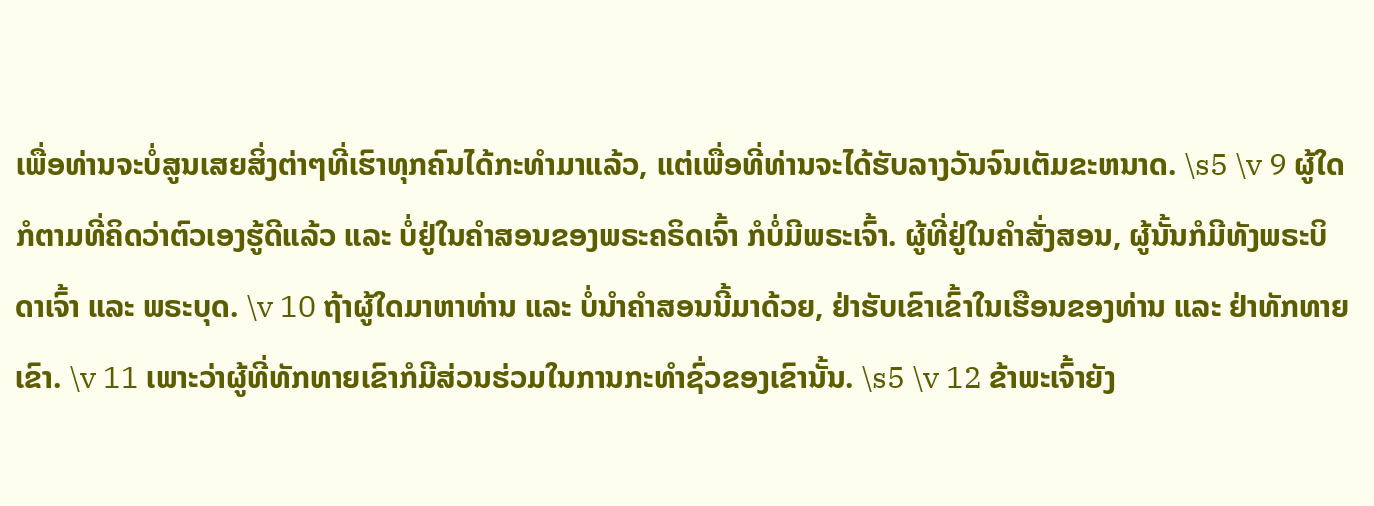ເພື່ອທ່ານຈະບໍ່ສູນເສຍສິ່ງຕ່າໆທີ່ເຮົາທຸກຄົນໄດ້ກະທຳມາແລ້ວ, ແຕ່ເພື່ອທີ່ທ່ານຈະໄດ້ຮັບລາງວັນຈົນເຕັມຂະຫນາດ. \s5 \v 9 ຜູ້ໃດກໍຕາມທີ່ຄິດວ່າຕົວເອງຮູ້ດີແລ້ວ ແລະ ບໍ່ຢູ່ໃນຄຳສອນຂອງພຣະຄຣິດເຈົ້າ ກໍບໍ່ມີພຣະເຈົ້າ. ຜູ້ທີ່ຢູ່ໃນຄຳສັ່ງສອນ, ຜູ້ນັ້ນກໍມີທັງພຣະບິດາເຈົ້າ ແລະ ພຣະບຸດ. \v 10 ຖ້າຜູ້ໃດມາຫາທ່ານ ແລະ ບໍ່ນຳຄຳສອນນີ້ມາດ້ວຍ, ຢ່າຮັບເຂົາເຂົ້າໃນເຮືອນຂອງທ່ານ ແລະ ຢ່າທັກທາຍເຂົາ. \v 11 ເພາະວ່າຜູ້ທີ່ທັກທາຍເຂົາກໍມີສ່ວນຮ່ວມໃນການກະທຳຊົ່ວຂອງເຂົານັ້ນ. \s5 \v 12 ຂ້າພະເຈົ້າຍັງ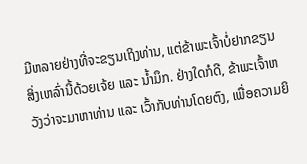ມີຫລາຍຢ່າງທີ່ຈະຂຽນເຖິງທ່ານ, ແຕ່ຂ້າພະເຈົ້າບໍ່ຢາກຂຽນສິ່ງເຫລົ່ານີ້ດ້ວຍເຈ້ຍ ແລະ ນໍ້າມຶກ. ຢ່າງໃດກໍດີ, ຂ້າພະເຈົ້າຫວັງວ່າຈະມາຫາທ່ານ ແລະ ເວົ້າກັບທ່ານໂດຍຕົງ, ເພື່ອຄວາມຍິ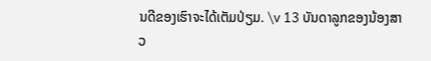ນດີຂອງເຮົາຈະໄດ້ເຕັມປ່ຽມ. \v 13 ບັນດາລູກຂອງນ້ອງສາວ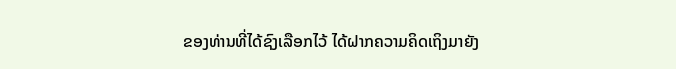ຂອງທ່ານທີ່ໄດ້ຊົງເລືອກໄວ້ ໄດ້ຝາກຄວາມຄິດເຖິງມາຍັງ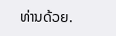ທ່ານດ້ວຍ.